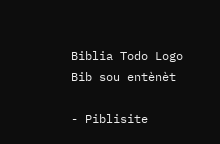Biblia Todo Logo
Bib sou entènèt

- Piblisite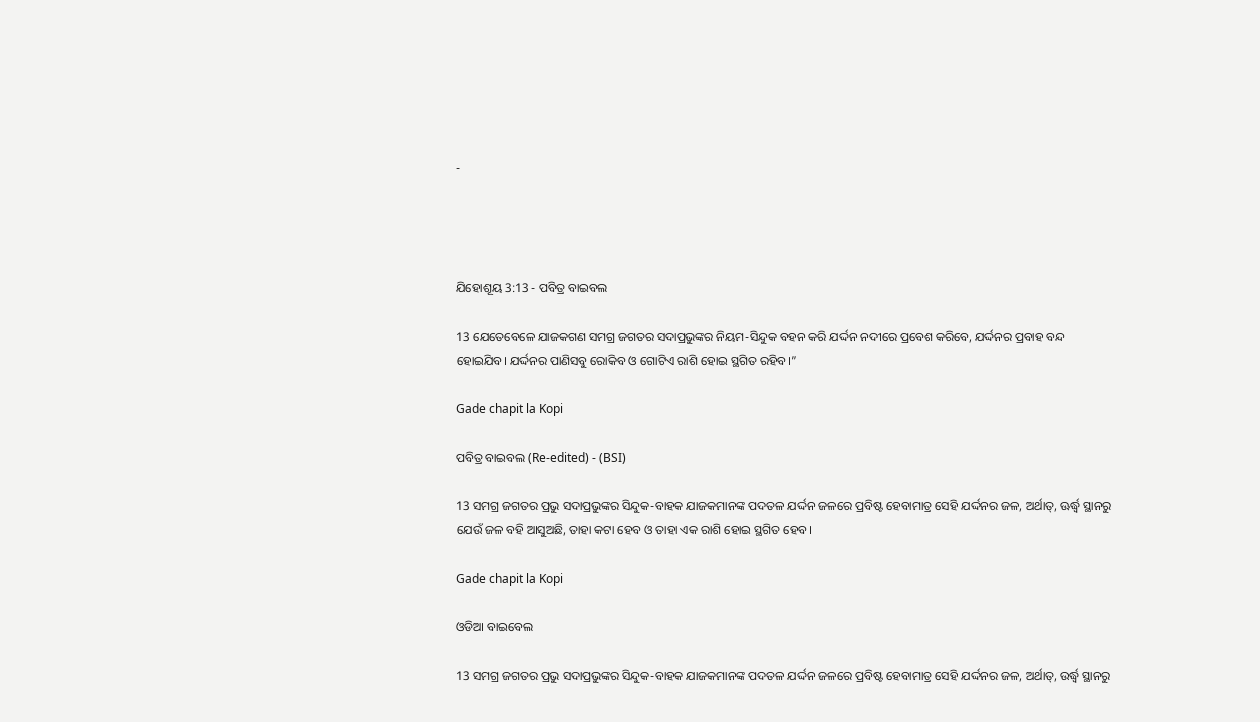-




ଯିହୋଶୂୟ 3:13 - ପବିତ୍ର ବାଇବଲ

13 ଯେତେବେଳେ ଯାଜକଗଣ ସମଗ୍ର ଜଗତର ସଦାପ୍ରଭୁଙ୍କର ନିୟମ-ସିନ୍ଦୁକ ବହନ କରି ଯର୍ଦ୍ଦନ ନଦୀରେ ପ୍ରବେଶ କରିବେ, ଯର୍ଦ୍ଦନର ପ୍ରବାହ ବନ୍ଦ ହୋଇଯିବ। ଯର୍ଦ୍ଦନର ପାଣିସବୁ ରୋକିବ ଓ ଗୋଟିଏ ରାଶି ହୋଇ ସ୍ଥଗିତ ରହିବ।”

Gade chapit la Kopi

ପବିତ୍ର ବାଇବଲ (Re-edited) - (BSI)

13 ସମଗ୍ର ଜଗତର ପ୍ରଭୁ ସଦାପ୍ରଭୁଙ୍କର ସିନ୍ଦୁକ-ବାହକ ଯାଜକମାନଙ୍କ ପଦତଳ ଯର୍ଦ୍ଦନ ଜଳରେ ପ୍ରବିଷ୍ଟ ହେବାମାତ୍ର ସେହି ଯର୍ଦ୍ଦନର ଜଳ, ଅର୍ଥାତ୍, ଊର୍ଦ୍ଧ୍ଵ ସ୍ଥାନରୁ ଯେଉଁ ଜଳ ବହି ଆସୁଅଛି, ତାହା କଟା ହେବ ଓ ତାହା ଏକ ରାଶି ହୋଇ ସ୍ଥଗିତ ହେବ।

Gade chapit la Kopi

ଓଡିଆ ବାଇବେଲ

13 ସମଗ୍ର ଜଗତର ପ୍ରଭୁ ସଦାପ୍ରଭୁଙ୍କର ସିନ୍ଦୁକ-ବାହକ ଯାଜକମାନଙ୍କ ପଦତଳ ଯର୍ଦ୍ଦନ ଜଳରେ ପ୍ରବିଷ୍ଟ ହେବାମାତ୍ର ସେହି ଯର୍ଦ୍ଦନର ଜଳ, ଅର୍ଥାତ୍‍, ଉର୍ଦ୍ଧ୍ୱ ସ୍ଥାନରୁ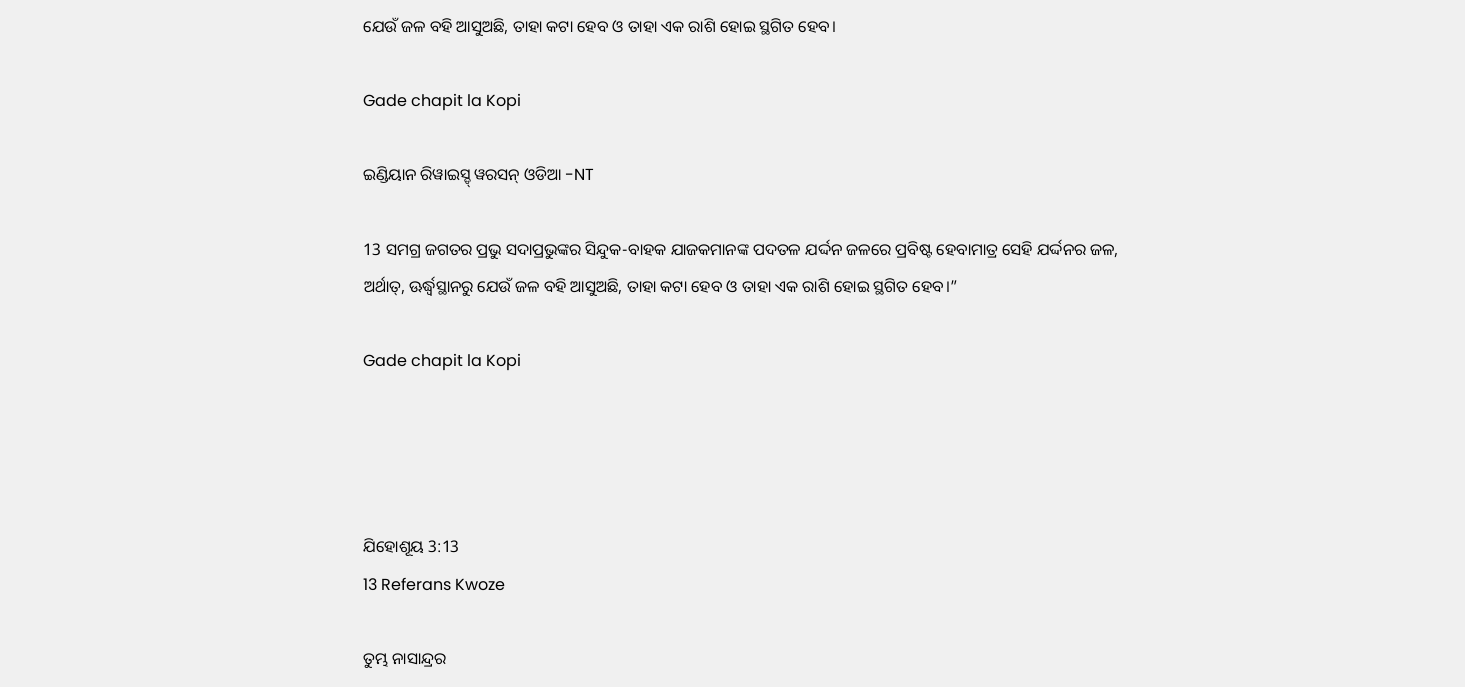ଯେଉଁ ଜଳ ବହି ଆସୁଅଛି, ତାହା କଟା ହେବ ଓ ତାହା ଏକ ରାଶି ହୋଇ ସ୍ଥଗିତ ହେବ।

Gade chapit la Kopi

ଇଣ୍ଡିୟାନ ରିୱାଇସ୍ଡ୍ ୱରସନ୍ ଓଡିଆ -NT

13 ସମଗ୍ର ଜଗତର ପ୍ରଭୁ ସଦାପ୍ରଭୁଙ୍କର ସିନ୍ଦୁକ-ବାହକ ଯାଜକମାନଙ୍କ ପଦତଳ ଯର୍ଦ୍ଦନ ଜଳରେ ପ୍ରବିଷ୍ଟ ହେବାମାତ୍ର ସେହି ଯର୍ଦ୍ଦନର ଜଳ, ଅର୍ଥାତ୍‍, ଊର୍ଦ୍ଧ୍ୱସ୍ଥାନରୁ ଯେଉଁ ଜଳ ବହି ଆସୁଅଛି, ତାହା କଟା ହେବ ଓ ତାହା ଏକ ରାଶି ହୋଇ ସ୍ଥଗିତ ହେବ।”

Gade chapit la Kopi




ଯିହୋଶୂୟ 3:13
13 Referans Kwoze

ତୁମ୍ଭ ନାସାନ୍ଦ୍ରର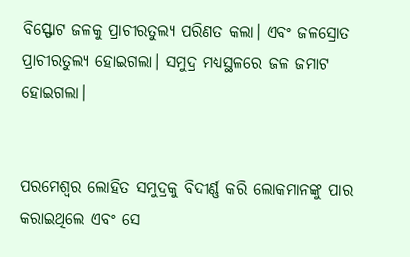ବିସ୍ଫୋଟ ଜଳକୁ ପ୍ରାଚୀରତୁଲ୍ୟ ପରିଣତ କଲା। ଏବଂ ଜଳସ୍ରୋତ ପ୍ରାଚୀରତୁଲ୍ୟ ହୋଇଗଲା। ସମୁଦ୍ର ମଧ୍ୟସ୍ଥଳରେ ଜଳ ଜମାଟ ହୋଇଗଲା।


ପରମେଶ୍ୱର ଲୋହିତ ସମୁଦ୍ରକୁ ବିଦୀର୍ଣ୍ଣ କରି ଲୋକମାନଙ୍କୁ ପାର କରାଇଥିଲେ ଏବଂ ସେ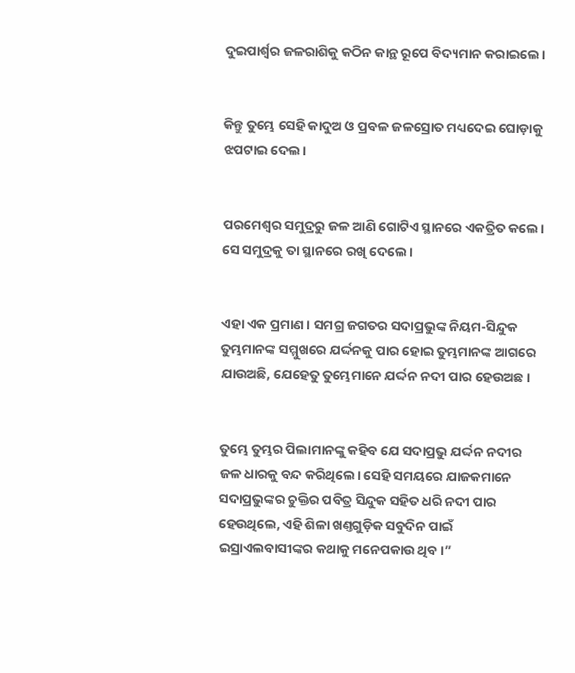ଦୁଇପାର୍ଶ୍ୱର ଜଳରାଶିକୁ କଠିନ କାନ୍ଥ ରୂପେ ବିଦ୍ୟମାନ କରାଇଲେ।


କିନ୍ତୁ ତୁମ୍ଭେ ସେହି କାଦୁଅ ଓ ପ୍ରବଳ ଜଳସ୍ରୋତ ମଧ୍ୟଦେଇ ଘୋଡ଼ାକୁ ଝପଟାଇ ଦେଲ।


ପରମେଶ୍ୱର ସମୁଦ୍ରରୁ ଜଳ ଆଣି ଗୋଟିଏ ସ୍ଥାନରେ ଏକତ୍ରିତ କଲେ। ସେ ସମୁଦ୍ରକୁ ତା ସ୍ଥାନରେ ରଖି ଦେଲେ।


ଏହା ଏକ ପ୍ରମାଣ। ସମଗ୍ର ଜଗତର ସଦାପ୍ରଭୁଙ୍କ ନିୟମ-ସିନ୍ଦୁକ ତୁମ୍ଭମାନଙ୍କ ସମ୍ମୁଖରେ ଯର୍ଦ୍ଦନକୁ ପାର ହୋଇ ତୁମ୍ଭମାନଙ୍କ ଆଗରେ ଯାଉଅଛି, ଯେହେତୁ ତୁମ୍ଭେମାନେ ଯର୍ଦ୍ଦନ ନଦୀ ପାର ହେଉଅଛ।


ତୁମ୍ଭେ ତୁମ୍ଭର ପିଲାମାନଙ୍କୁ କହିବ ଯେ ସଦାପ୍ରଭୁ ଯର୍ଦ୍ଦନ ନଦୀର ଜଳ ଧାରକୁ ବନ୍ଦ କରିଥିଲେ। ସେହି ସମୟରେ ଯାଜକମାନେ ସଦାପ୍ରଭୁଙ୍କର ଚୁକ୍ତିର ପବିତ୍ର ସିନ୍ଦୁକ ସହିତ ଧରି ନଦୀ ପାର ହେଉଥିଲେ, ଏହି ଶିଳା ଖଣ୍ତଗୁଡ଼ିକ ସବୁଦିନ ପାଇଁ ଇସ୍ରାଏଲବାସୀଙ୍କର କଥାକୁ ମନେପକାଉ ଥିବ।”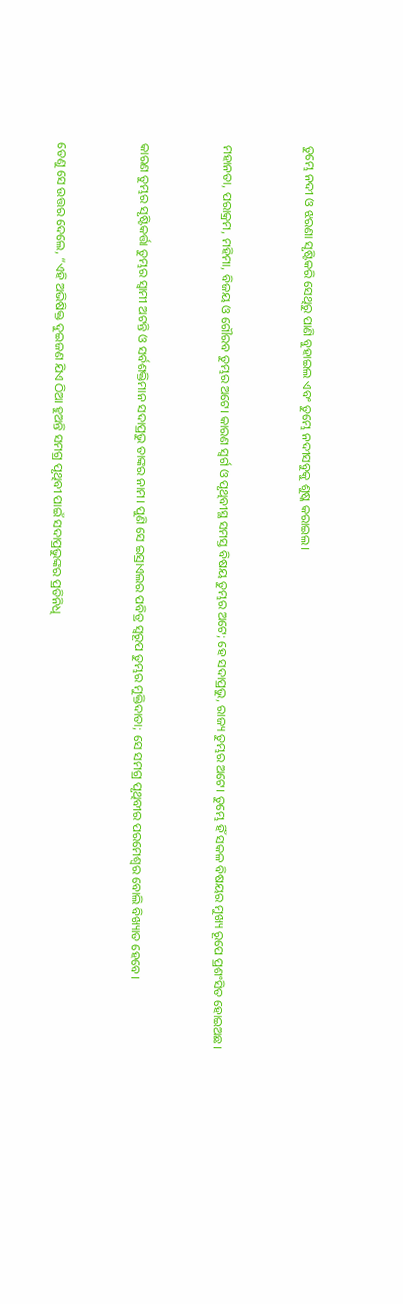ତୁମ୍ଭେ ନଦୀ ଓ ଝରଣା ସୃଷ୍ଟିକରି ସେଥିରୁ ପାଣି ବୁହାଇଲ ଏବଂ ତୁମ୍ଭେ ନଦୀସବୁକୁ ଶୁଷ୍କ କରାଇଲ।


ମହାନତା, ପରାକ୍ରମ, ମହିମା, ବିଜୟ ଓ ଗୌରବ ତୁମ୍ଭର ଅଟେ। କାରଣ ସ୍ୱର୍ଗ ଓ ପୃଥିବୀସ୍ଥ ସମସ୍ତ ବିଷୟ ତୁମ୍ଭର ଅଟେ; ହେ ସଦାପ୍ରଭୁ, ରାଜ୍ୟ ତୁମ୍ଭର ଅଟେ। ତୁମ୍ଭେ ହିଁ ସକଳ ବିଷୟର ମୁଖ୍ୟ ରୂପେ ପ୍ରଶଂସିତ ହୋଇଅଛ।


କାରଣ ତୁମ୍ଭର ସୃଷ୍ଟିକର୍ତ୍ତା ତୁମ୍ଭର ସ୍ୱାମୀ ଅଟନ୍ତି ଓ ସର୍ବଶକ୍ତିମାନ ସଦାପ୍ରଭୁ ତାଙ୍କର ନାମ। ପୁଣି ସେ ଇସ୍ରାଏଲର ପବିତ୍ର ସ୍ୱରୂପ ତୁମ୍ଭର ମୁକ୍ତିଦାତା; ସେ ସମଗ୍ର ପୃଥିବୀର ପରମେଶ୍ୱର ବୋଲି ବିଖ୍ୟାତ ହେବେ।


ତେଣୁ ସେ ଉତ୍ତର ଦେଲେ, “ଏହି ଅଭିଷିକ୍ତ ଦୁଇଜଣ ଯିଏ ଠିଆ ହୁଅନ୍ତି ସମଗ୍ର ପୃଥିବୀ ପାଇଁ ସଦାପ୍ରଭୁଙ୍କର ପ୍ରତିନିଧି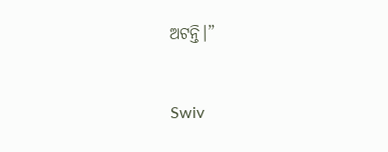ଅଟନ୍ତି।”


Swiv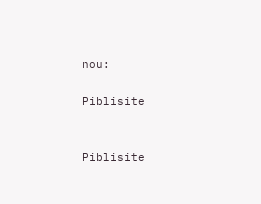nou:

Piblisite


Piblisite